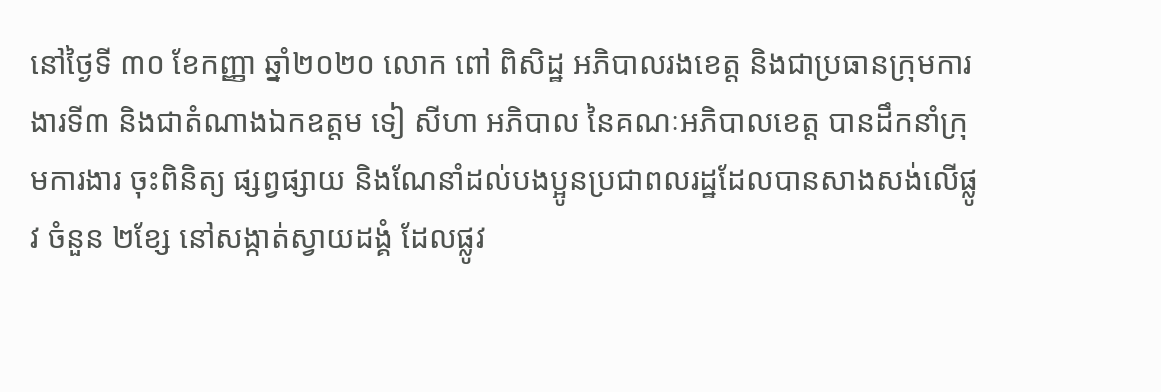នៅថ្ងៃទី ៣០ ខែកញ្ញា ឆ្នាំ២០២០ លោក ពៅ ពិសិដ្ឋ អភិបាលរងខេត្ត និងជាប្រធានក្រុមការងារទី៣ និងជាតំណាងឯកឧត្តម ទៀ សីហា អភិបាល នៃគណៈអភិបាលខេត្ត បានដឹកនាំក្រុមការងារ ចុះពិនិត្យ ផ្សព្វផ្សាយ និងណែនាំដល់បងប្អូនប្រជាពលរដ្ឋដែលបានសាងសង់លើផ្លូវ ចំនួន ២ខ្សែ នៅសង្កាត់ស្វាយដង្គំ ដែលផ្លូវ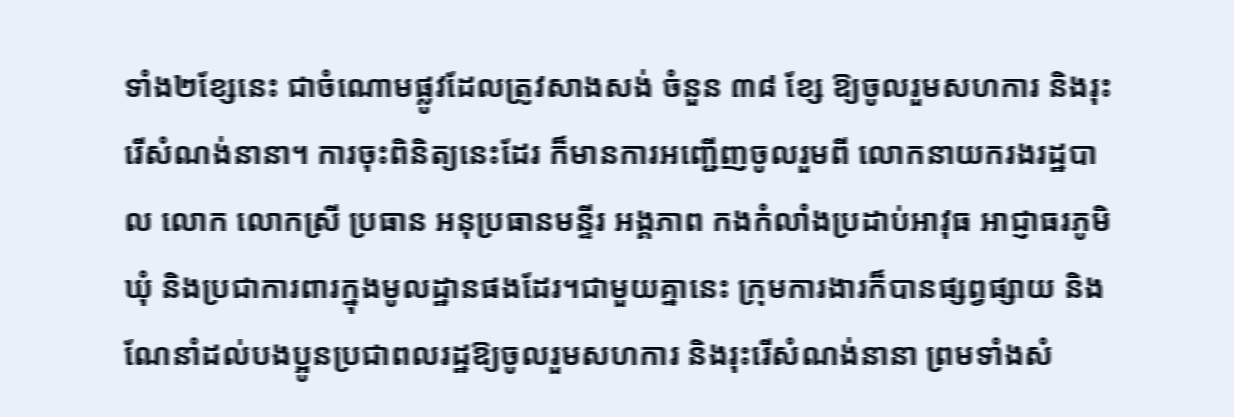ទាំង២ខ្សែនេះ ជាចំណោមផ្លូវដែលត្រូវសាងសង់ ចំនួន ៣៨ ខែ្ស ឱ្យចូលរួមសហការ និងរុះរេីសំណង់នានា។ ការចុះពិនិត្យនេះដែរ ក៏មានការអញ្ជើញចូលរួមពី លោកនាយករងរដ្ឋបាល លោក លោកស្រី ប្រធាន អនុប្រធានមន្ទីរ អង្គភាព កងកំលាំងប្រដាប់អាវុធ អាជ្ញាធរភូមិ ឃុំ និងប្រជាការពារក្នុងមូលដ្ឋានផងដែរ។ជាមួយគ្នានេះ ក្រុមការងារក៏បានផ្សព្វផ្សាយ និងណែនាំដល់បងប្អូនប្រជាពលរដ្ឋឱ្យចូលរួមសហការ និងរុះរេីសំណង់នានា ព្រមទាំងសំ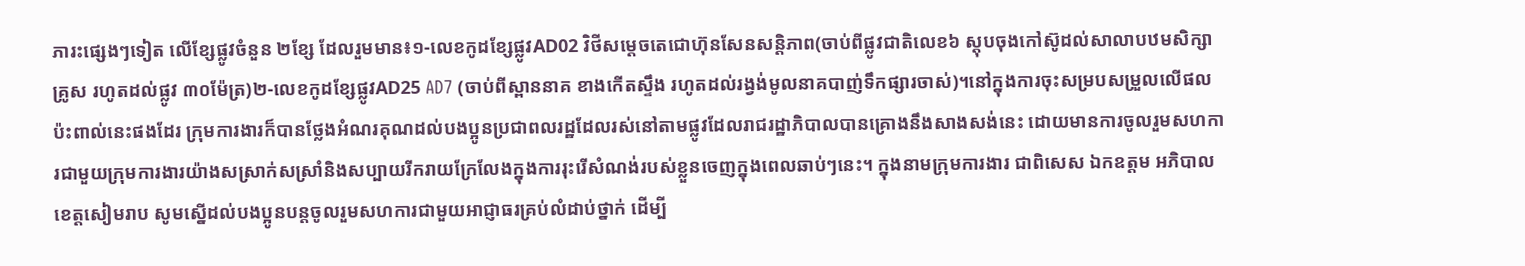ភារះផ្សេងៗទៀត លើខ្សែផ្លូវចំនួន ២ខ្សែ ដែលរួមមាន៖១-លេខកូដខ្សែផ្លូវAD02 វិថីសម្តេចតេជោហ៊ុនសែនសន្តិភាព(ចាប់ពីផ្លូវជាតិលេខ៦ ស្តុបចុងកៅស៊ូដល់សាលាបឋមសិក្សាគ្រូស រហូតដល់ផ្លូវ ៣០ម៉ែត្រ)២-លេខកូដខ្សែផ្លូវAD25 AD7 (ចាប់ពីស្ពាននាគ ខាងកើតស្ទឹង រហូតដល់រង្វង់មូលនាគបាញ់ទឹកផ្សារចាស់)។នៅក្នុងការចុះសម្របសម្រួលលើផលប៉ះពាល់នេះផងដែរ ក្រុមការងារក៏បានថ្លែងអំណរគុណដល់បងប្អូនប្រជាពលរដ្ឋដែលរស់នៅតាមផ្លូវដែលរាជរដ្ឋាភិបាលបានគ្រោងនឹងសាងសង់នេះ ដោយមានការចូលរួមសហការជាមួយក្រុមការងារយ៉ាងសស្រាក់សស្រាំនិងសប្បាយរីករាយក្រែលែងក្នុងការរុះរើសំណង់របស់ខ្លួនចេញក្នុងពេលឆាប់ៗនេះ។ ក្នុងនាមក្រុមការងារ ជាពិសេស ឯកឧត្តម អភិបាលខេត្តសៀមរាប សូមស្នើដល់បងប្អូនបន្តចូលរួមសហការជាមួយអាជ្ញាធរគ្រប់លំដាប់ថ្នាក់ ដើម្បី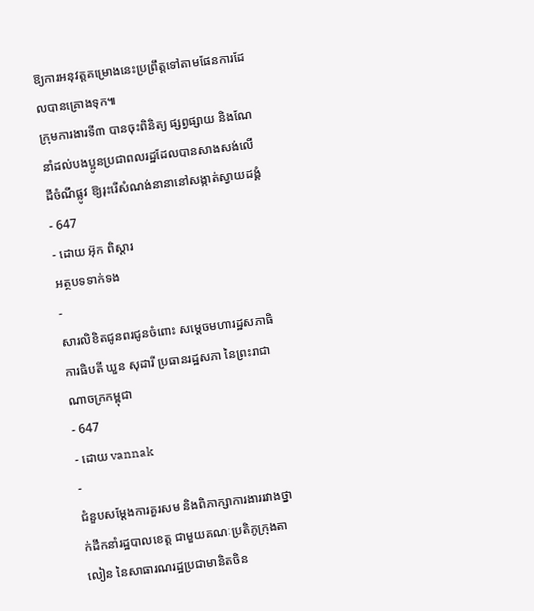ឱ្យការអនុវត្តគម្រោងនេះប្រព្រឹត្តទៅតាមផែនការដែលបានគ្រោងទុក៕
ក្រុមការងារទី៣ បានចុះពិនិត្យ ផ្សព្វផ្សាយ និងណែនាំដល់បងប្អូនប្រជាពលរដ្ឋដែលបានសាងសង់លើដីចំណីផ្លូវ ឱ្យរុះរេីសំណង់នានានៅសង្កាត់ស្វាយដង្គំ
- 647
- ដោយ អ៊ុក ពិស្តារ
អត្ថបទទាក់ទង
-
សារលិខិតជូនពរជូនចំពោះ សម្តេចមហារដ្ឋសភាធិការធិបតី ឃួន សុដារី ប្រធានរដ្ឋសភា នៃព្រះរាជាណាចក្រកម្ពុជា
- 647
- ដោយ vannak
-
ជំនួបសម្ដែងការគួរសម និងពិភាក្សាការងាររវាងថ្នាក់ដឹកនាំរដ្ឋបាលខេត្ត ជាមួយគណៈប្រតិភូក្រុងតាលៀន នៃសាធារណរដ្ឋប្រជាមានិតចិន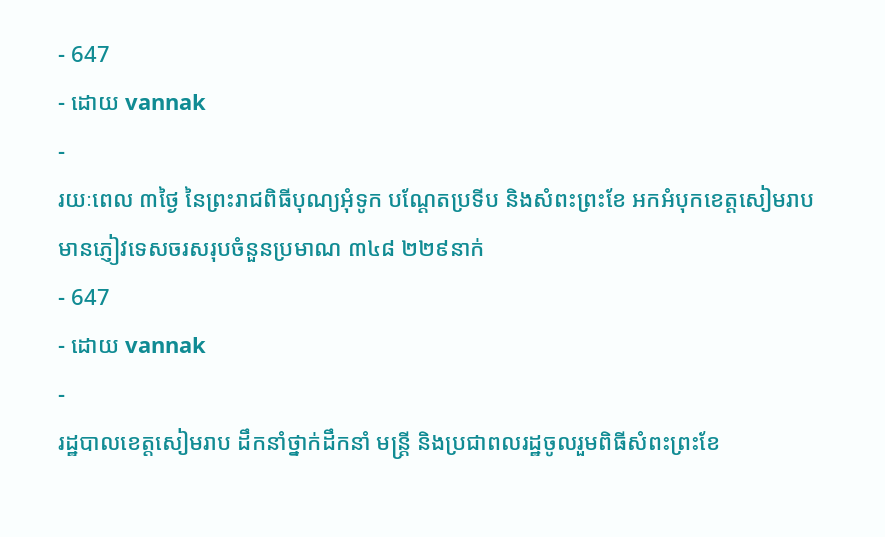- 647
- ដោយ vannak
-
រយៈពេល ៣ថ្ងៃ នៃព្រះរាជពិធីបុណ្យអុំទូក បណ្តែតប្រទីប និងសំពះព្រះខែ អកអំបុកខេត្តសៀមរាបមានភ្ញៀវទេសចរសរុបចំនួនប្រមាណ ៣៤៨ ២២៩នាក់
- 647
- ដោយ vannak
-
រដ្ឋបាលខេត្តសៀមរាប ដឹកនាំថ្នាក់ដឹកនាំ មន្រ្តី និងប្រជាពលរដ្ឋចូលរួមពិធីសំពះព្រះខែ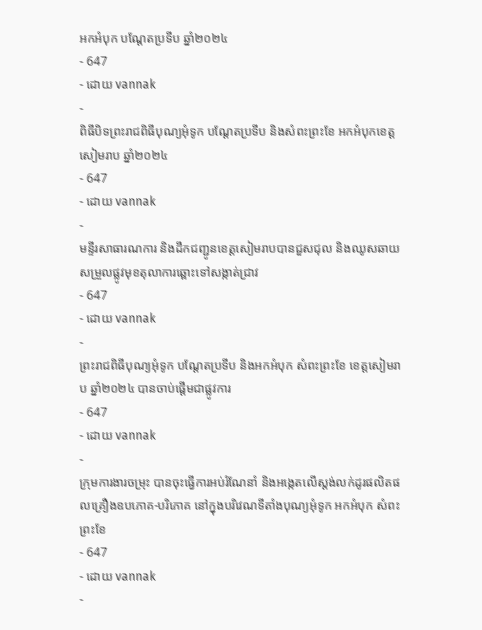អកអំបុក បណ្ដែតប្រទីប ឆ្នាំ២០២៤
- 647
- ដោយ vannak
-
ពិធីបិទព្រះរាជពិធីបុណ្យអុំទូក បណ្តែតប្រទីប និងសំពះព្រះខែ អកអំបុកខេត្តសៀមរាប ឆ្នាំ២០២៤
- 647
- ដោយ vannak
-
មន្ទីរសាធារណការ និងដឹកជញ្ជូនខេត្តសៀមរាបបានជួសជុល និងឈូសឆាយសម្រួលផ្លូវមុខតុលាការឆ្ពោះទៅសង្កាត់ជ្រាវ
- 647
- ដោយ vannak
-
ព្រះរាជពិធីបុណ្យអុំទូក បណ្តែតប្រទីប និងអកអំបុក សំពះព្រះខែ ខេត្តសៀមរាប ឆ្នាំ២០២៤ បានចាប់ផ្ដើមជាផ្លូវការ
- 647
- ដោយ vannak
-
ក្រុមការងារចម្រុះ បានចុះធ្វើការអប់រំណែនាំ និងអង្កេតលើស្តង់លក់ដូរផលិតផលគ្រឿងឧបភោគ-បរិភោគ នៅក្នុងបរិវេណទីតាំងបុណ្យអុំទូក អកអំបុក សំពះព្រះខែ
- 647
- ដោយ vannak
-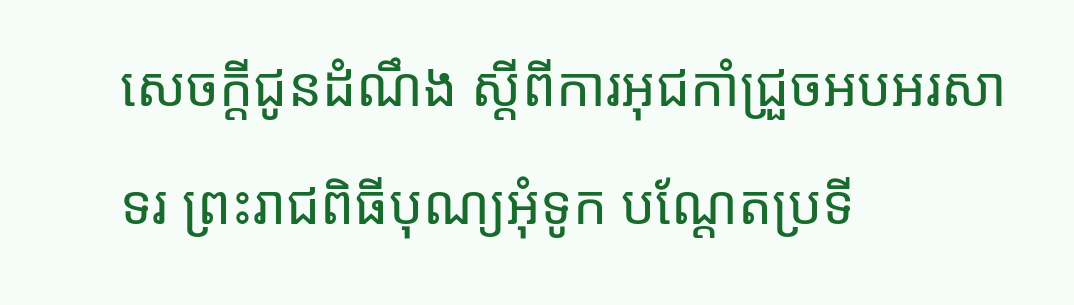សេចក្តីជូនដំណឹង ស្តីពីការអុជកាំជ្រួចអបអរសាទរ ព្រះរាជពិធីបុណ្យអុំទូក បណ្តែតប្រទី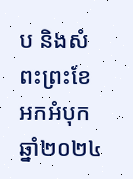ប និងសំពះព្រះខែ អកអំបុក ឆ្នាំ២០២៤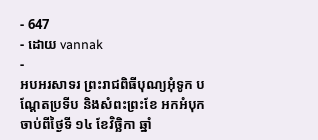- 647
- ដោយ vannak
-
អបអរសាទរ ព្រះរាជពិធីបុណ្យអុំទូក បណ្ដែតប្រទីប និងសំពះព្រះខែ អកអំបុក ចាប់ពីថ្ងៃទី ១៤ ខែវិច្ឆិកា ឆ្នាំ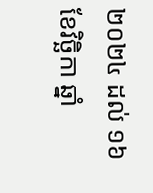២០២៤ ដល់ ១៦ ខែវិច្ឆិកា ឆ្នាំ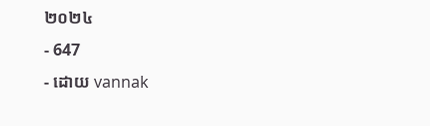២០២៤
- 647
- ដោយ vannak